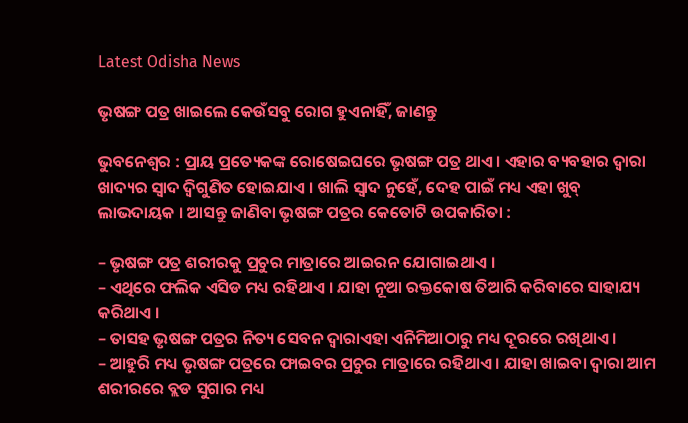Latest Odisha News

ଭୃଷଙ୍ଗ ପତ୍ର ଖାଇଲେ କେଉଁସବୁ ରୋଗ ହୁଏନାହିଁ, ଜାଣନ୍ତୁ

ଭୁବନେଶ୍ୱର : ପ୍ରାୟ ପ୍ରତ୍ୟେକଙ୍କ ରୋଷେଇଘରେ ଭୃଷଙ୍ଗ ପତ୍ର ଥାଏ । ଏହାର ବ୍ୟବହାର ଦ୍ୱାରା ଖାଦ୍ୟର ସ୍ୱାଦ ଦ୍ୱିଗୁଣିତ ହୋଇଯାଏ । ଖାଲି ସ୍ୱାଦ ନୁହେଁ, ଦେହ ପାଇଁ ମଧ୍ୟ ଏହା ଖୁବ୍ ଲାଭଦାୟକ । ଆସନ୍ତୁ ଜାଣିବା ଭୃଷଙ୍ଗ ପତ୍ରର କେତୋଟି ଉପକାରିତା :

– ଭୃଷଙ୍ଗ ପତ୍ର ଶରୀରକୁ ପ୍ରଚୁର ମାତ୍ରାରେ ଆଇରନ ଯୋଗାଇଥାଏ ।
– ଏଥିରେ ଫଲିକ ଏସିଡ ମଧ୍ୟ ରହିଥାଏ । ଯାହା ନୂଆ ରକ୍ତକୋଷ ତିଆରି କରିବାରେ ସାହାଯ୍ୟ କରିଥାଏ ।
– ତାସହ ଭୃଷଙ୍ଗ ପତ୍ରର ନିତ୍ୟ ସେବନ ଦ୍ୱାରାଏହା ଏନିମିଆଠାରୁ ମଧ୍ୟ ଦୂରରେ ରଖିଥାଏ ।
– ଆହୁରି ମଧ୍ୟ ଭୃଷଙ୍ଗ ପତ୍ରରେ ଫାଇବର ପ୍ରଚୁର ମାତ୍ରାରେ ରହିଥାଏ । ଯାହା ଖାଇବା ଦ୍ୱାରା ଆମ ଶରୀରରେ ବ୍ଲଡ ସୁଗାର ମଧ୍ୟ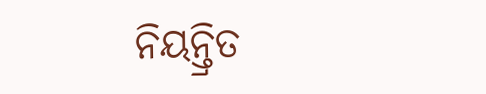ନିୟନ୍ତ୍ରିତ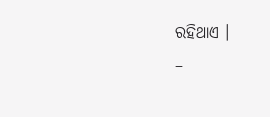ରହିଥାଏ ।
–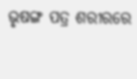ଭୃଷଙ୍ଗ ପତ୍ର ଶରୀରରେ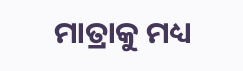ମାତ୍ରାକୁ ମଧ୍ୟ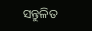ସନ୍ତୁଳିତ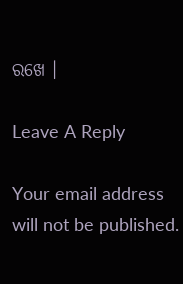ରଖେ ।

Leave A Reply

Your email address will not be published.